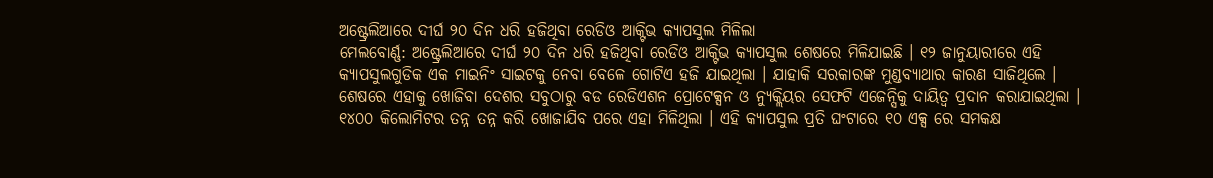ଅଷ୍ଟ୍ରେଲିଆରେ ଦୀର୍ଘ ୨୦ ଦିନ ଧରି ହଜିଥିବା ରେଡିଓ ଆକ୍ଟିଭ କ୍ୟାପସୁଲ ମିଳିଲା
ମେଲବୋର୍ଣ୍ଣ: ଅଷ୍ଟ୍ରେଲିଆରେ ଦୀର୍ଘ ୨୦ ଦିନ ଧରି ହଜିଥିବା ରେଡିଓ ଆକ୍ଟିଭ କ୍ୟାପସୁଲ ଶେଷରେ ମିଳିଯାଇଛି । ୧୨ ଜାନୁୟାରୀରେ ଏହି କ୍ୟାପସୁଲଗୁଡିକ ଏକ ମାଇନିଂ ସାଇଟକୁ ନେବା ବେଳେ ଗୋଟିଏ ହଜି ଯାଇଥିଲା । ଯାହାକି ସରକାରଙ୍କ ମୁଣ୍ଡବ୍ୟାଥାର କାରଣ ସାଜିଥିଲେ । ଶେଷରେ ଏହାକୁ ଖୋଜିବା ଦେଶର ସବୁଠାରୁ ବଡ ରେଡିଏଶନ ପ୍ରୋଟେକ୍ସନ ଓ ନ୍ୟୁକ୍ଲିୟର ସେଫଟି ଏଜେନ୍ସିକୁ ଦାୟିତ୍ୱ ପ୍ରଦାନ କରାଯାଇଥିଲା । ୧୪୦୦ କିଲୋମିଟର ତନ୍ନ ତନ୍ନ କରି ଖୋଜାଯିବ ପରେ ଏହା ମିଳିଥିଲା । ଏହି କ୍ୟାପସୁଲ ପ୍ରତି ଘଂଟାରେ ୧୦ ଏକ୍ସ ରେ ସମକକ୍ଷ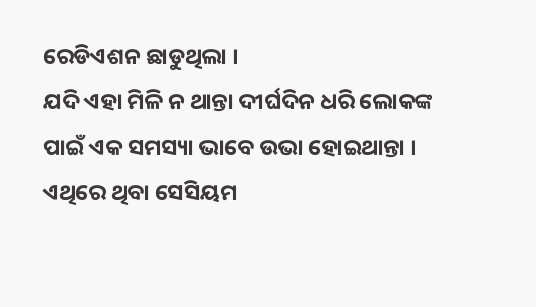ରେଡିଏଶନ ଛାଡୁଥିଲା ।
ଯଦି ଏହା ମିଳି ନ ଥାନ୍ତା ଦୀର୍ଘଦିନ ଧରି ଲୋକଙ୍କ ପାଇଁ ଏକ ସମସ୍ୟା ଭାବେ ଉଭା ହୋଇଥାନ୍ତା । ଏଥିରେ ଥିବା ସେସିୟମ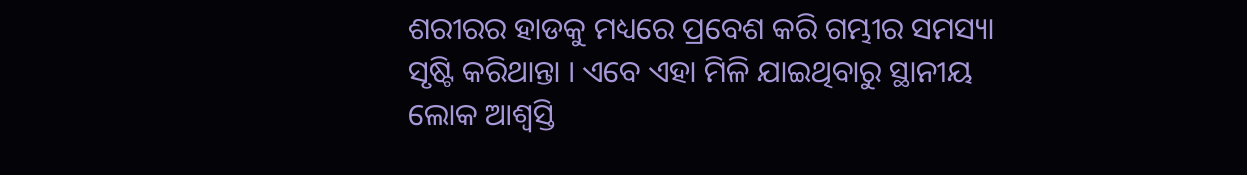ଶରୀରର ହାଡକୁ ମଧ୍ୟରେ ପ୍ରବେଶ କରି ଗମ୍ଭୀର ସମସ୍ୟା ସୃଷ୍ଟି କରିଥାନ୍ତା । ଏବେ ଏହା ମିଳି ଯାଇଥିବାରୁ ସ୍ଥାନୀୟ ଲୋକ ଆଶ୍ୱସ୍ତି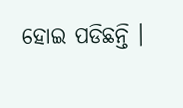ହୋଇ ପଡିଛନ୍ତି ।